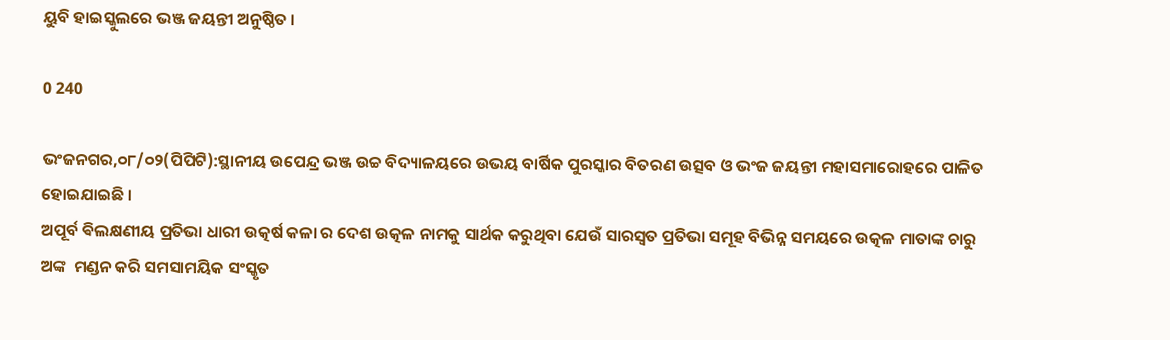ୟୁବି ହାଇସ୍କୁଲରେ ଭଞ୍ଜ ଜୟନ୍ତୀ ଅନୁଷ୍ଠିତ ।

0 240

ଭଂଜନଗର,୦୮/୦୨(ପିପିଟି):ସ୍ଥାନୀୟ ଉପେନ୍ଦ୍ର ଭଞ୍ଜ ଉଚ୍ଚ ବିଦ୍ୟାଳୟରେ ଉଭୟ ବାର୍ଷିକ ପୁରସ୍କାର ବିତରଣ ଉତ୍ସବ ଓ ଭଂଜ ଜୟନ୍ତୀ ମହାସମାରୋହରେ ପାଳିତ ହୋଇଯାଇଛି ।
ଅପୂର୍ବ ଵିଲକ୍ଷଣୀୟ ପ୍ରତିଭା ଧାରୀ ଉତ୍କର୍ଷ କଳା ର ଦେଶ ଉତ୍କଳ ନାମକୁ ସାର୍ଥକ କରୁଥିବା ଯେଉଁ ସାରସ୍ୱତ ପ୍ରତିଭା ସମୂହ ବିଭିନ୍ନ ସମୟରେ ଉତ୍କଳ ମାତାଙ୍କ ଚାରୁ ଅଙ୍କ  ମଣ୍ଡନ କରି ସମସାମୟିକ ସଂସ୍କୃତ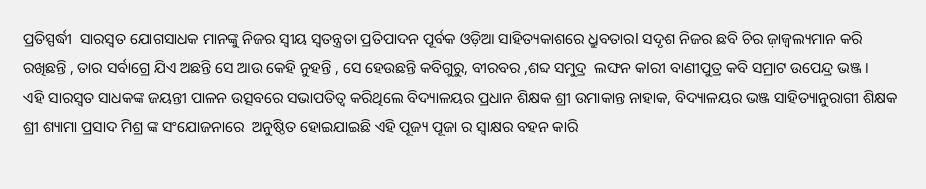ପ୍ରତିସ୍ପର୍ଦ୍ଧୀ  ସାରସ୍ୱତ ଯୋଗସାଧକ ମାନଙ୍କୁ ନିଜର ସ୍ଵୀୟ ସ୍ୱତନ୍ତ୍ରତା ପ୍ରତିପାଦନ ପୂର୍ବକ ଓଡ଼ିଆ ସାହିତ୍ୟକାଶରେ ଧ୍ରୁବତାରl ସଦୃଶ ନିଜର ଛବି ଚିର ଜ଼ାଜ୍ୱଲ୍ୟମାନ କରି ରଖିଛନ୍ତି , ତାର ସର୍ବାଗ୍ରେ ଯିଏ ଅଛନ୍ତି ସେ ଆଉ କେହି ନୁହନ୍ତି , ସେ ହେଉଛନ୍ତି କବିଗୁରୁ, ବୀରବର ,ଶବ୍ଦ ସମୁଦ୍ର  ଲଙ୍ଘନ କlରୀ ବାଣୀପୁତ୍ର କବି ସମ୍ରାଟ ଉପେନ୍ଦ୍ର ଭଞ୍ଜ ।
ଏହି ସାରସ୍ୱତ ସାଧକଙ୍କ ଜୟନ୍ତୀ ପାଳନ ଉତ୍ସବରେ ସଭାପତିତ୍ୱ କରିଥିଲେ ବିଦ୍ୟାଳୟର ପ୍ରଧାନ ଶିକ୍ଷକ ଶ୍ରୀ ଉମାକାନ୍ତ ନାହାକ, ବିଦ୍ୟାଳୟର ଭଞ୍ଜ ସାହିତ୍ୟାନୁରାଗୀ ଶିକ୍ଷକ ଶ୍ରୀ ଶ୍ୟାମା ପ୍ରସାଦ ମିଶ୍ର ଙ୍କ ସଂଯୋଜନାରେ  ଅନୁଷ୍ଠିତ ହୋଇଯାଇଛି ଏହି ପୂଜ୍ୟ ପୂଜା ର ସ୍ଵାକ୍ଷର ବହନ କାରି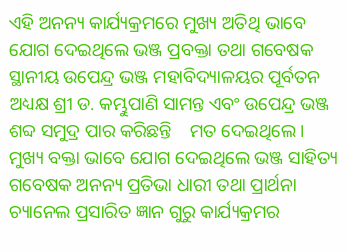ଏହି ଅନନ୍ୟ କାର୍ଯ୍ୟକ୍ରମରେ ମୁଖ୍ୟ ଅତିଥି ଭାବେ ଯୋଗ ଦେଇଥିଲେ ଭଞ୍ଜ ପ୍ରବକ୍ତା ତଥା ଗବେଷକ ସ୍ଥାନୀୟ ଉପେନ୍ଦ୍ର ଭଞ୍ଜ ମହାବିଦ୍ୟାଳୟର ପୂର୍ବତନ ଅଧ୍ୟକ୍ଷ ଶ୍ରୀ ଡ. କମ୍ଭୁପାଣି ସାମନ୍ତ ଏବଂ ଉପେନ୍ଦ୍ର ଭଞ୍ଜ ଶବ୍ଦ ସମୁଦ୍ର ପାର କରିଛନ୍ତି    ମତ ଦେଇଥିଲେ । ମୁଖ୍ୟ ବକ୍ତା ଭାବେ ଯୋଗ ଦେଇଥିଲେ ଭଞ୍ଜ ସାହିତ୍ୟ ଗବେଷକ ଅନନ୍ୟ ପ୍ରତିଭା ଧାରୀ ତଥା ପ୍ରାର୍ଥନା ଚ୍ୟାନେଲ ପ୍ରସାରିତ ଜ୍ଞାନ ଗୁରୁ କାର୍ଯ୍ୟକ୍ରମର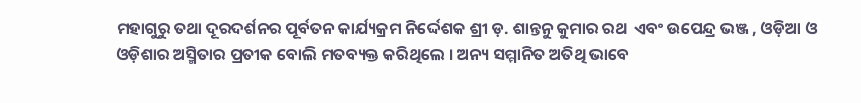ମହାଗୁରୁ ତଥା ଦୂରଦର୍ଶନର ପୂର୍ବତନ କାର୍ଯ୍ୟକ୍ରମ ନିର୍ଦ୍ଦେଶକ ଶ୍ରୀ ଡ଼. ଶାନ୍ତନୁ କୁମାର ରଥ  ଏବଂ ଉପେନ୍ଦ୍ର ଭଞ୍ଜ , ଓଡ଼ିଆ ଓ ଓଡ଼ିଶାର ଅସ୍ମିତାର ପ୍ରତୀକ ବୋଲି ମତବ୍ୟକ୍ତ କରିଥିଲେ । ଅନ୍ୟ ସମ୍ମାନିତ ଅତିଥି ଭାବେ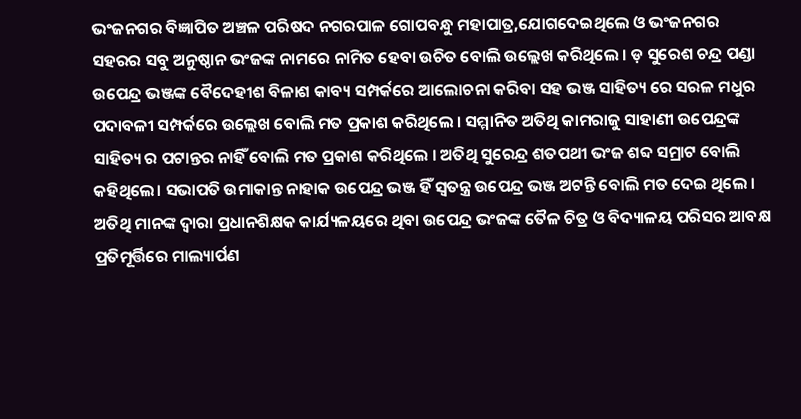ଭଂଜନଗର ବିଜ୍ଞାପିତ ଅଞ୍ଚଳ ପରିଷଦ ନଗରପାଳ ଗୋପବନ୍ଧୁ ମହାପାତ୍ର,ଯୋଗଦେଇଥିଲେ ଓ ଭଂଜନଗର ସହରର ସବୁ ଅନୁଷ୍ଠାନ ଭଂଜଙ୍କ ନାମରେ ନାମିତ ହେବା ଉଚିତ ବୋଲି ଉଲ୍ଲେଖ କରିଥିଲେ । ଡ଼ ସୁରେଶ ଚନ୍ଦ୍ର ପଣ୍ଡା ଉପେନ୍ଦ୍ର ଭଞ୍ଜଙ୍କ ବୈଦେହୀଶ ବିଳାଶ କାବ୍ୟ ସମ୍ପର୍କରେ ଆଲୋଚନା କରିବା ସହ ଭଞ୍ଜ ସାହିତ୍ୟ ରେ ସରଳ ମଧୁର ପଦାବଳୀ ସମ୍ପର୍କରେ ଉଲ୍ଲେଖ ବୋଲି ମତ ପ୍ରକାଶ କରିଥିଲେ । ସମ୍ମାନିତ ଅତିଥି କାମରାଜୁ ସାହାଣୀ ଉପେନ୍ଦ୍ରଙ୍କ ସାହିତ୍ୟ ର ପଟାନ୍ତର ନାହିଁ ବୋଲି ମତ ପ୍ରକାଶ କରିଥିଲେ । ଅତିଥି ସୁରେନ୍ଦ୍ର ଶତପଥୀ ଭଂଜ ଶବ୍ଦ ସମ୍ରାଟ ବୋଲି କହିଥିଲେ। ସଭାପତି ଉମାକାନ୍ତ ନାହାକ ଉପେନ୍ଦ୍ର ଭଞ୍ଜ ହିଁ ସ୍ୱତନ୍ତ୍ର ଉପେନ୍ଦ୍ର ଭଞ୍ଜ ଅଟନ୍ତି ବୋଲି ମତ ଦେଇ ଥିଲେ । ଅତିଥି ମାନଙ୍କ ଦ୍ୱାରା ପ୍ରଧାନଶିକ୍ଷକ କାର୍ଯ୍ୟଳୟରେ ଥିବା ଉପେନ୍ଦ୍ର ଭଂଜଙ୍କ ତୈଳ ଚିତ୍ର ଓ ବିଦ୍ୟାଳୟ ପରିସର ଆବକ୍ଷ ପ୍ରତିମୂର୍ତ୍ତିରେ ମାଲ୍ୟାର୍ପଣ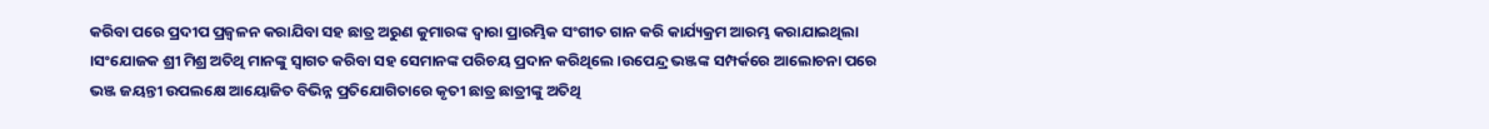କରିବା ପରେ ପ୍ରଦୀପ ପ୍ରଜ୍ୱଳନ କରାଯିବା ସହ ଛାତ୍ର ଅରୁଣ କୁମାରଙ୍କ ଦ୍ୱାରା ପ୍ରାରମ୍ଭିକ ସଂଗୀତ ଗାନ କରି କାର୍ଯ୍ୟକ୍ରମ ଆରମ୍ଭ କରାଯାଇଥିଲା ।ସଂଯୋଜକ ଶ୍ରୀ ମିଶ୍ର ଅତିଥି ମାନଙ୍କୁ ସ୍ୱାଗତ କରିବା ସହ ସେମାନଙ୍କ ପରିଚୟ ପ୍ରଦାନ କରିଥିଲେ ।ଉପେନ୍ଦ୍ର ଭଞ୍ଜଙ୍କ ସମ୍ପର୍କରେ ଆଲୋଚନା ପରେ ଭଞ୍ଜ ଜୟନ୍ତୀ ଉପଲକ୍ଷେ ଆୟୋଜିତ ବିଭିନ୍ନ ପ୍ରତିଯୋଗିତାରେ କୃତୀ ଛାତ୍ର ଛାତ୍ରୀଙ୍କୁ ଅତିଥି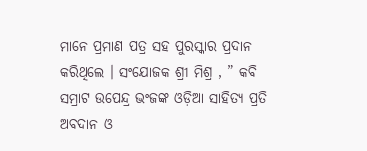ମାନେ ପ୍ରମାଣ ପତ୍ର ସହ ପୁରସ୍କାର ପ୍ରଦାନ କରିଥିଲେ । ସଂଯୋଜକ ଶ୍ରୀ ମିଶ୍ର , ” କବି ସମ୍ରାଟ ଉପେନ୍ଦ୍ର ଭଂଜଙ୍କ ଓଡ଼ିଆ ସାହିତ୍ୟ ପ୍ରତି ଅବଦାନ ଓ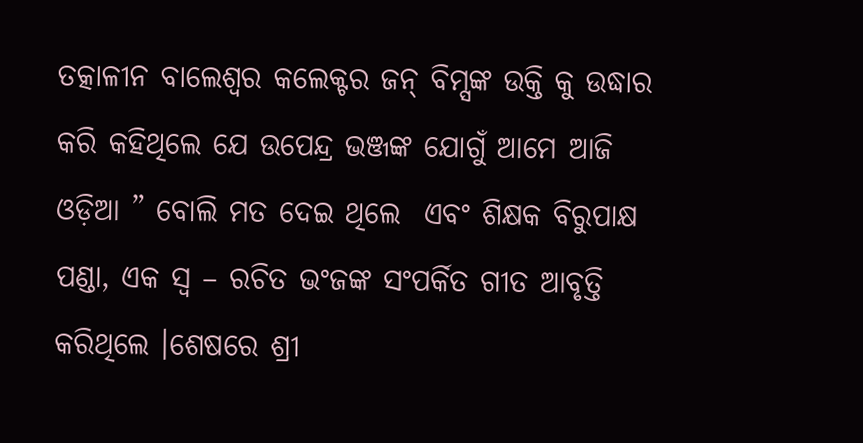ତତ୍କାଳୀନ ବାଲେଶ୍ଵର କଲେକ୍ଟର ଜନ୍ ବିମ୍ସଙ୍କ ଉକ୍ତି କୁ ଉଦ୍ଧାର କରି କହିଥିଲେ ଯେ ଉପେନ୍ଦ୍ର ଭଞ୍ଜଙ୍କ ଯୋଗୁଁ ଆମେ ଆଜି ଓଡ଼ିଆ ” ବୋଲି ମତ ଦେଇ ଥିଲେ  ଏବଂ ଶିକ୍ଷକ ବିରୁପାକ୍ଷ ପଣ୍ଡା, ଏକ ସ୍ବ – ରଚିତ ଭଂଜଙ୍କ ସଂପର୍କିତ ଗୀତ ଆବୃତ୍ତି କରିଥିଲେ ।ଶେଷରେ ଶ୍ରୀ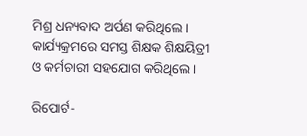ମିଶ୍ର ଧନ୍ୟବାଦ ଅର୍ପଣ କରିଥିଲେ । କାର୍ଯ୍ୟକ୍ରମରେ ସମସ୍ତ ଶିକ୍ଷକ ଶିକ୍ଷୟିତ୍ରୀ ଓ କର୍ମଚାରୀ ସହଯୋଗ କରିଥିଲେ ।

ରିପୋର୍ଟ-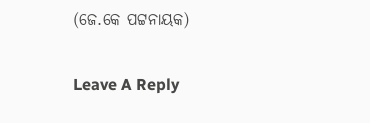(ଜେ.କେ ପଟ୍ଟନାୟକ)

Leave A Reply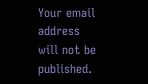Your email address will not be published.